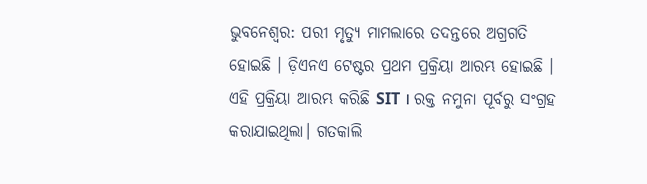ଭୁବନେଶ୍ବର: ପରୀ ମୃତ୍ୟୁ ମାମଲାରେ ତଦନ୍ତରେ ଅଗ୍ରଗତି ହୋଇଛି । ଡ଼ିଏନଏ ଟେଷ୍ଟର ପ୍ରଥମ ପ୍ରକ୍ରିୟା ଆରମ୍ଭ ହୋଇଛି ।
ଏହି ପ୍ରକ୍ରିୟା ଆରମ୍ଭ କରିଛି SIT । ରକ୍ତ ନମୁନା ପୂର୍ବରୁ ସଂଗ୍ରହ କରାଯାଇଥିଲା। ଗତକାଲି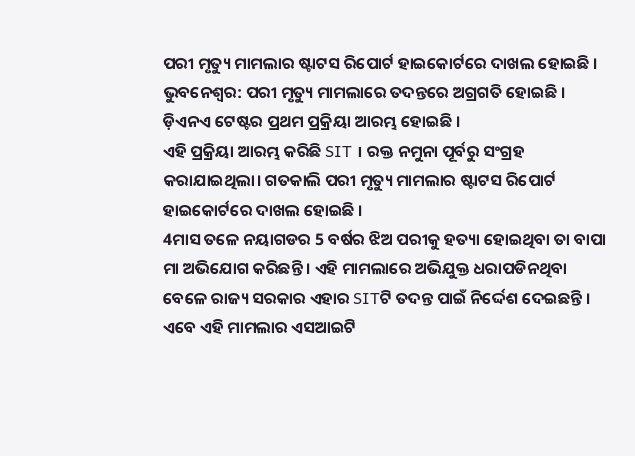ପରୀ ମୃତ୍ୟୁ ମାମଲାର ଷ୍ଟାଟସ ରିପୋର୍ଟ ହାଇକୋର୍ଟରେ ଦାଖଲ ହୋଇଛି ।
ଭୁବନେଶ୍ବର: ପରୀ ମୃତ୍ୟୁ ମାମଲାରେ ତଦନ୍ତରେ ଅଗ୍ରଗତି ହୋଇଛି । ଡ଼ିଏନଏ ଟେଷ୍ଟର ପ୍ରଥମ ପ୍ରକ୍ରିୟା ଆରମ୍ଭ ହୋଇଛି ।
ଏହି ପ୍ରକ୍ରିୟା ଆରମ୍ଭ କରିଛି SIT । ରକ୍ତ ନମୁନା ପୂର୍ବରୁ ସଂଗ୍ରହ କରାଯାଇଥିଲା। ଗତକାଲି ପରୀ ମୃତ୍ୟୁ ମାମଲାର ଷ୍ଟାଟସ ରିପୋର୍ଟ ହାଇକୋର୍ଟରେ ଦାଖଲ ହୋଇଛି ।
4ମାସ ତଳେ ନୟାଗଡର 5 ବର୍ଷର ଝିଅ ପରୀକୁ ହତ୍ୟା ହୋଇଥିବା ତା ବାପା ମା ଅଭିଯୋଗ କରିଛନ୍ତି । ଏହି ମାମଲାରେ ଅଭିଯୁକ୍ତ ଧରାପଡିନଥିବା ବେଳେ ରାଜ୍ୟ ସରକାର ଏହାର SITଟି ତଦନ୍ତ ପାଇଁ ନିର୍ଦ୍ଦେଶ ଦେଇଛନ୍ତି । ଏବେ ଏହି ମାମଲାର ଏସଆଇଟି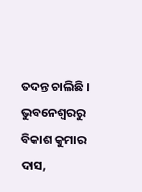ତଦନ୍ତ ଚାଲିଛି ।
ଭୁବନେଶ୍ବରରୁ ବିକାଶ କୁମାର ଦାସ,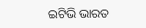ଇଟିଭି ଭାରତ